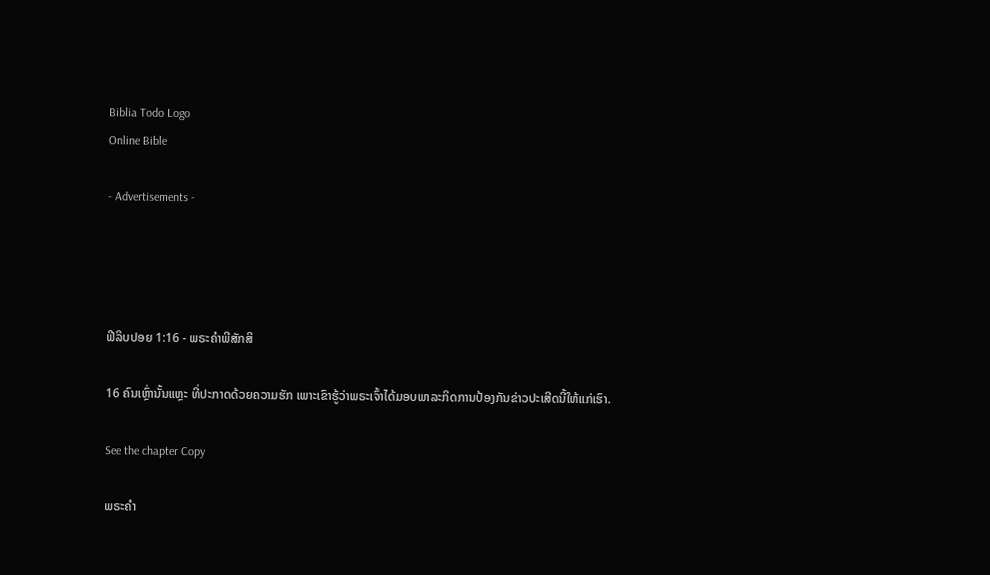Biblia Todo Logo
Online Bible

- Advertisements -




ຟີລິບປອຍ 1:16 - ພຣະຄຳພີສັກສິ

16 ຄົນເຫຼົ່ານັ້ນແຫຼະ ທີ່ປະກາດດ້ວຍຄວາມຮັກ ເພາະເຂົາຮູ້ວ່າພຣະເຈົ້າໄດ້ມອບພາລະກິດການປ້ອງກັນຂ່າວປະເສີດນີ້ໃຫ້ແກ່ເຮົາ.

See the chapter Copy

ພຣະຄຳ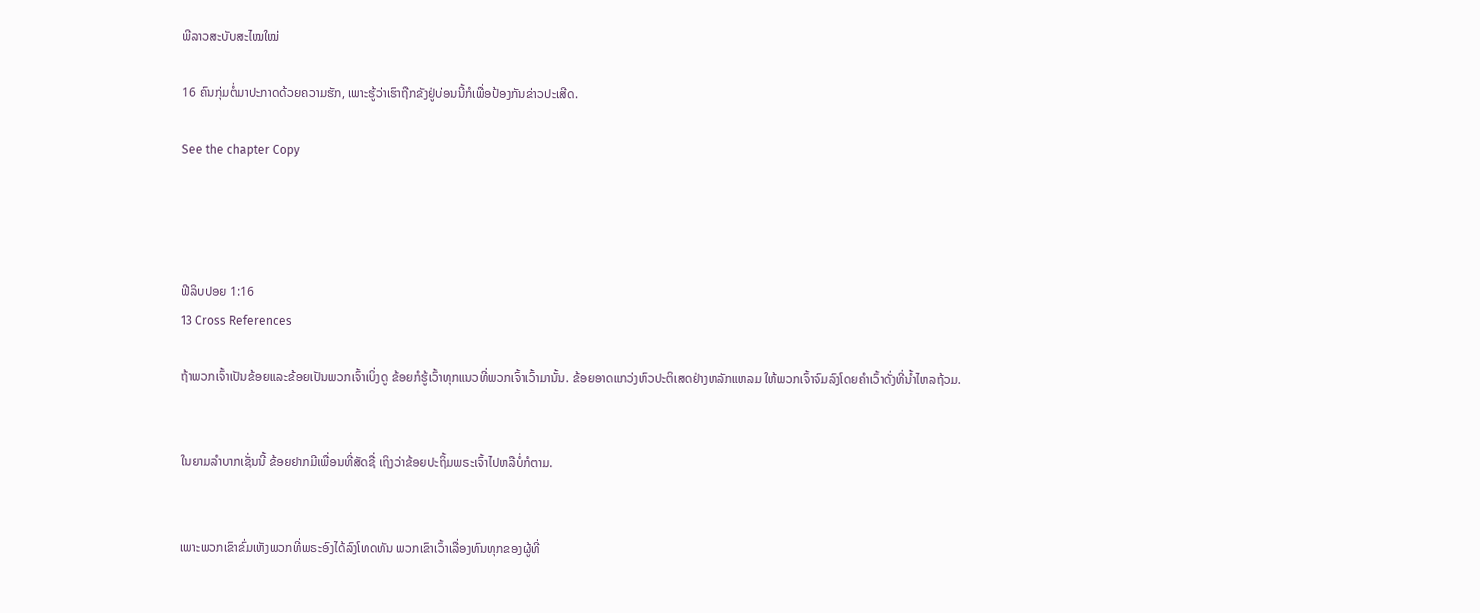ພີລາວສະບັບສະໄໝໃໝ່

16 ຄົນກຸ່ມຕໍ່ມາປະກາດດ້ວຍຄວາມຮັກ, ເພາະຮູ້ວ່າເຮົາຖືກຂັງຢູ່ບ່ອນນີ້ກໍເພື່ອປ້ອງກັນຂ່າວປະເສີດ.

See the chapter Copy




ຟີລິບປອຍ 1:16
13 Cross References

ຖ້າພວກເຈົ້າເປັນຂ້ອຍແລະຂ້ອຍເປັນພວກເຈົ້າເບິ່ງດູ ຂ້ອຍກໍຮູ້ເວົ້າທຸກແນວທີ່ພວກເຈົ້າເວົ້າມານັ້ນ. ຂ້ອຍອາດແກວ່ງຫົວປະຕິເສດຢ່າງຫລັກແຫລມ ໃຫ້ພວກເຈົ້າຈົມລົງໂດຍຄຳເວົ້າດັ່ງທີ່ນໍ້າໄຫລຖ້ວມ.


ໃນຍາມລຳບາກເຊັ່ນນີ້ ຂ້ອຍຢາກມີເພື່ອນທີ່ສັດຊື່ ເຖິງວ່າຂ້ອຍປະຖິ້ມພຣະເຈົ້າໄປຫລືບໍ່ກໍຕາມ.


ເພາະພວກເຂົາຂົ່ມເຫັງພວກທີ່ພຣະອົງໄດ້ລົງໂທດທັນ ພວກເຂົາເວົ້າເລື່ອງທົນທຸກຂອງຜູ້ທີ່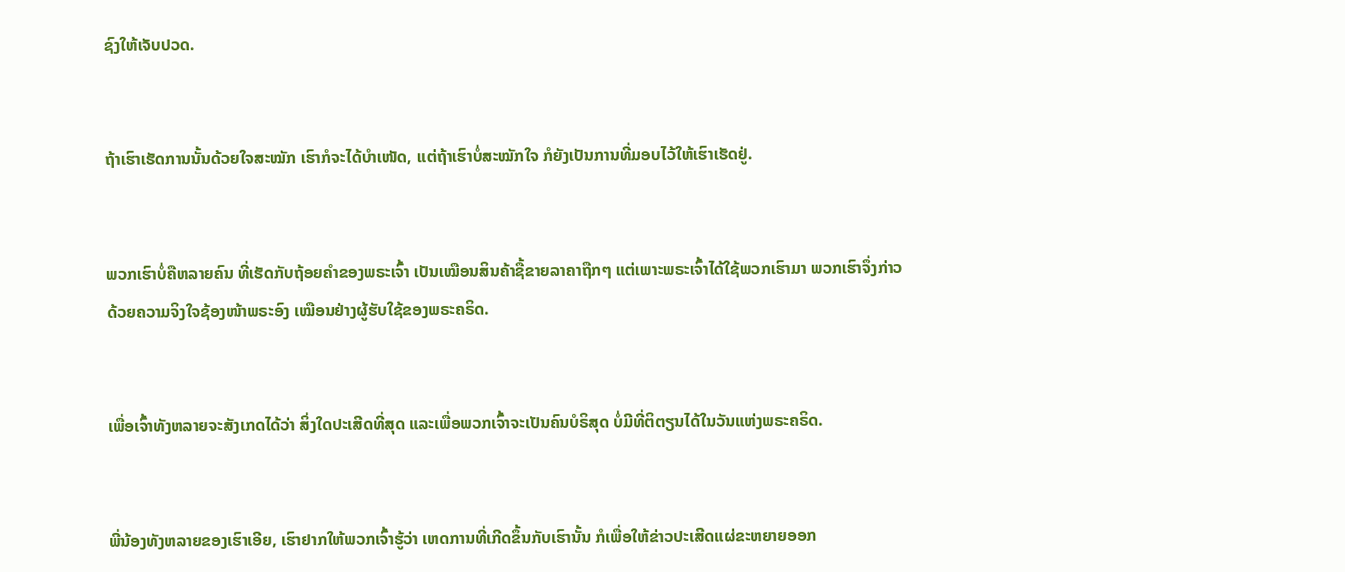ຊົງໃຫ້ເຈັບປວດ.


ຖ້າເຮົາເຮັດການນັ້ນດ້ວຍໃຈສະໝັກ ເຮົາກໍຈະໄດ້ບຳເໜັດ, ແຕ່ຖ້າເຮົາບໍ່ສະໝັກໃຈ ກໍຍັງເປັນການທີ່ມອບໄວ້ໃຫ້ເຮົາເຮັດຢູ່.


ພວກເຮົາບໍ່ຄືຫລາຍຄົນ ທີ່ເຮັດກັບຖ້ອຍຄຳຂອງພຣະເຈົ້າ ເປັນເໝືອນສິນຄ້າຊື້ຂາຍລາຄາຖືກໆ ແຕ່ເພາະພຣະເຈົ້າໄດ້ໃຊ້ພວກເຮົາມາ ພວກເຮົາຈຶ່ງກ່າວດ້ວຍຄວາມຈິງໃຈຊ້ອງໜ້າພຣະອົງ ເໝືອນຢ່າງຜູ້ຮັບໃຊ້ຂອງພຣະຄຣິດ.


ເພື່ອເຈົ້າທັງຫລາຍຈະສັງເກດໄດ້ວ່າ ສິ່ງໃດປະເສີດທີ່ສຸດ ແລະເພື່ອພວກເຈົ້າຈະເປັນຄົນບໍຣິສຸດ ບໍ່ມີທີ່ຕິຕຽນໄດ້ໃນວັນແຫ່ງພຣະຄຣິດ.


ພີ່ນ້ອງທັງຫລາຍຂອງເຮົາເອີຍ, ເຮົາຢາກໃຫ້ພວກເຈົ້າຮູ້ວ່າ ເຫດການທີ່ເກີດຂຶ້ນກັບເຮົານັ້ນ ກໍເພື່ອໃຫ້ຂ່າວປະເສີດແຜ່ຂະຫຍາຍອອກ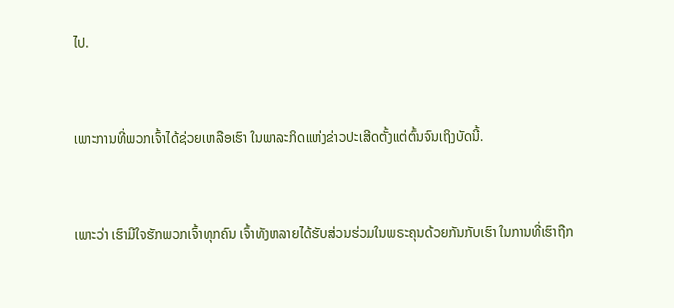ໄປ.


ເພາະການທີ່ພວກເຈົ້າໄດ້ຊ່ວຍເຫລືອເຮົາ ໃນພາລະກິດແຫ່ງຂ່າວປະເສີດຕັ້ງແຕ່ຕົ້ນຈົນເຖິງບັດນີ້.


ເພາະວ່າ ເຮົາມີໃຈຮັກພວກເຈົ້າທຸກຄົນ ເຈົ້າທັງຫລາຍໄດ້ຮັບສ່ວນຮ່ວມໃນພຣະຄຸນດ້ວຍກັນກັບເຮົາ ໃນການທີ່ເຮົາຖືກ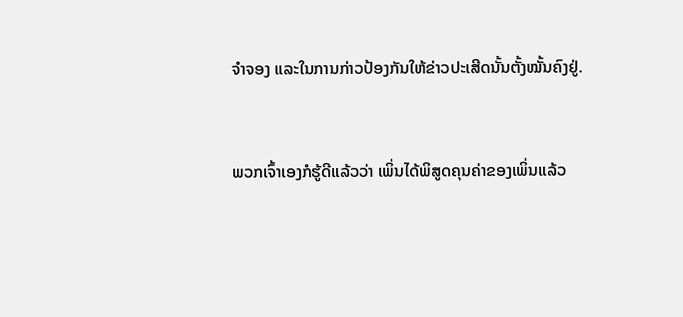ຈຳຈອງ ແລະໃນການກ່າວປ້ອງກັນໃຫ້ຂ່າວປະເສີດນັ້ນຕັ້ງໝັ້ນຄົງຢູ່.


ພວກເຈົ້າເອງກໍຮູ້ດີແລ້ວວ່າ ເພິ່ນໄດ້ພິສູດຄຸນຄ່າຂອງເພິ່ນແລ້ວ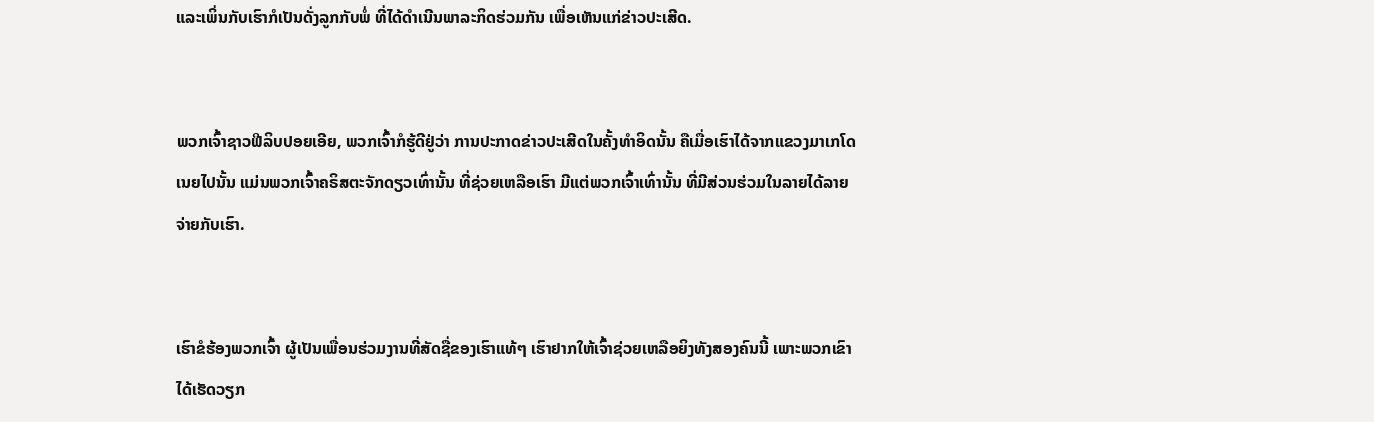ແລະເພິ່ນກັບເຮົາກໍເປັນດັ່ງລູກກັບພໍ່ ທີ່ໄດ້ດຳເນີນພາລະກິດຮ່ວມກັນ ເພື່ອເຫັນແກ່ຂ່າວປະເສີດ.


ພວກເຈົ້າຊາວຟີລິບປອຍເອີຍ, ພວກເຈົ້າກໍຮູ້ດີຢູ່ວ່າ ການປະກາດຂ່າວປະເສີດໃນຄັ້ງທຳອິດນັ້ນ ຄືເມື່ອເຮົາໄດ້ຈາກແຂວງມາເກໂດເນຍໄປນັ້ນ ແມ່ນພວກເຈົ້າຄຣິສຕະຈັກດຽວເທົ່ານັ້ນ ທີ່ຊ່ວຍເຫລືອເຮົາ ມີແຕ່ພວກເຈົ້າເທົ່ານັ້ນ ທີ່ມີສ່ວນຮ່ວມໃນລາຍໄດ້ລາຍຈ່າຍກັບເຮົາ.


ເຮົາຂໍຮ້ອງພວກເຈົ້າ ຜູ້ເປັນເພື່ອນຮ່ວມງານທີ່ສັດຊື່ຂອງເຮົາແທ້ໆ ເຮົາຢາກໃຫ້ເຈົ້າຊ່ວຍເຫລືອຍິງທັງສອງຄົນນີ້ ເພາະພວກເຂົາໄດ້ເຮັດວຽກ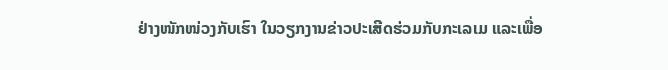ຢ່າງໜັກໜ່ວງກັບເຮົາ ໃນວຽກງານຂ່າວປະເສີດຮ່ວມກັບກະເລເມ ແລະເພື່ອ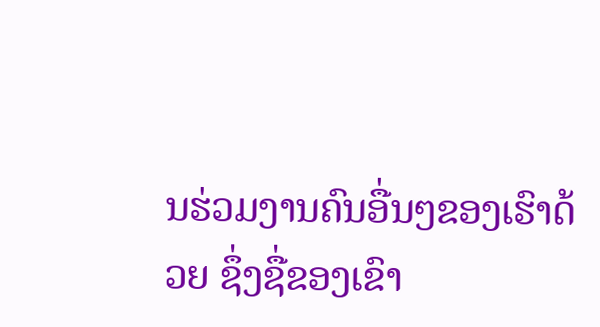ນຮ່ວມງານຄົນອື່ນໆຂອງເຮົາດ້ວຍ ຊຶ່ງຊື່ຂອງເຂົາ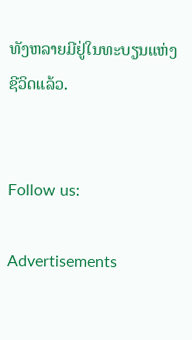ທັງຫລາຍມີຢູ່ໃນທະບຽນແຫ່ງຊີວິດແລ້ວ.


Follow us:

Advertisements